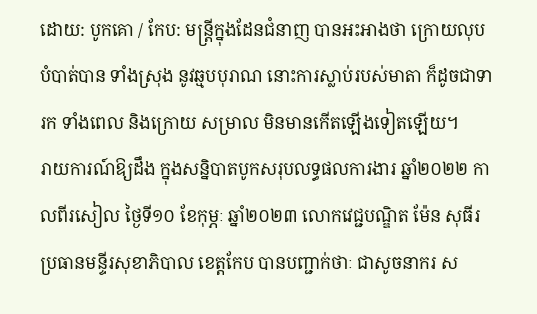ដោយ: បូកគោ / កែប: មន្ត្រីក្នុងដែនជំនាញ បានអះអាងថា ក្រោយលុបបំបាត់បាន ទាំងស្រុង នូវឆ្មបបុរាណ នោះការស្លាប់របស់មាតា ក៏ដូចជាទារក ទាំងពេល និងក្រោយ សម្រាល មិនមានកើតឡើងទៀតឡើយ។
រាយការណ៍ឱ្យដឹង ក្នុងសន្និបាតបូកសរុបលទ្ធផលការងារ ឆ្នាំ២០២២ កាលពីរសៀល ថ្ងៃទី១០ ខែកុម្ភៈ ឆ្នាំ២០២៣ លោកវេជ្ជបណ្ឌិត ម៉ែន សុធីរ ប្រធានមន្ទីរសុខាភិបាល ខេត្តកែប បានបញ្ជាក់ថាៈ ជាសូចនាករ ស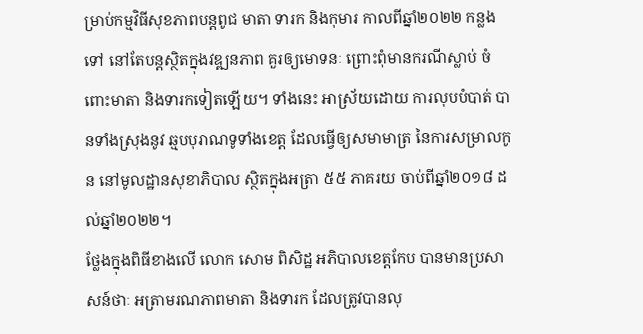ម្រាប់កម្មវិធីសុខភាពបន្តពូជ មាតា ទារក និងកុមារ កាលពីឆ្នាំ២០២២ កន្លងទៅ នៅតែបន្តស្ថិតក្នុងវឌ្ឍនភាព គួរឲ្យមោទនៈ ព្រោះពុំមានករណីស្លាប់ ចំពោះមាតា និងទារកទៀតឡើយ។ ទាំងនេះ អាស្រ័យដោយ ការលុបបំបាត់ បានទាំងស្រុងនូវ ឆ្មបបុរាណទូទាំងខេត្ត ដែលធ្វើឲ្យសមាមាត្រ នៃការសម្រាលកូន នៅមូលដ្ឋានសុខាភិបាល ស្ថិតក្នុងអត្រា ៥៥ ភាគរយ ចាប់ពីឆ្នាំ២០១៨ ដល់ឆ្នាំ២០២២។
ថ្លែងក្នុងពិធីខាងលើ លោក សោម ពិសិដ្ឋ អភិបាលខេត្តកែប បានមានប្រសាសន៍ថាៈ អត្រាមរណភាពមាតា និងទារក ដែលត្រូវបានលុ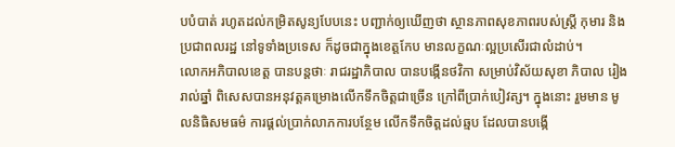បបំបាត់ រហូតដល់កម្រិតសូន្យបែបនេះ បញ្ជាក់ឲ្យឃើញថា ស្ថានភាពសុខភាពរបស់ស្ត្រី កុមារ និងប្រជាពលរដ្ឋ នៅទូទាំងប្រទេស ក៏ដូចជាក្នុងខេត្តកែប មានលក្ខណៈល្អប្រសើរជាលំដាប់។
លោកអភិបាលខេត្ត បានបន្តថាៈ រាជរដ្ឋាភិបាល បានបង្កើនថវិកា សម្រាប់វិស័យសុខា ភិបាល រៀងរាល់ឆ្នាំ ពិសេសបានអនុវត្តគម្រោងលើកទឹកចិត្តជាច្រើន ក្រៅពីប្រាក់បៀវត្ស។ ក្នុងនោះ រួមមាន មូលនិធិសមធម៌ ការផ្ដល់ប្រាក់លាភការបន្ថែម លើកទឹកចិត្តដល់ឆ្មប ដែលបានបង្កើ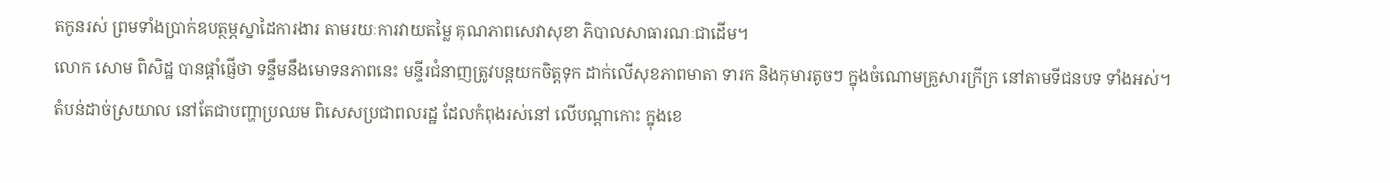តកូនរស់ ព្រមទាំងប្រាក់ឧបត្ថម្ភស្នាដៃការងារ តាមរយៈការវាយតម្លៃ គុណភាពសេវាសុខា ភិបាលសាធារណៈជាដើម។
លោក សោម ពិសិដ្ឋ បានផ្តាំផ្ញើថា ទន្ទឹមនឹងមោទនភាពនេះ មន្ទីរជំនាញត្រូវបន្តយកចិត្តទុក ដាក់លើសុខភាពមាតា ទារក និងកុមារតូចៗ ក្នុងចំណោមគ្រួសារក្រីក្រ នៅតាមទីជនបទ ទាំងអស់។ តំបន់ដាច់ស្រយាល នៅតែជាបញ្ហាប្រឈម ពិសេសប្រជាពលរដ្ឋ ដែលកំពុងរស់នៅ លើបណ្តាកោះ ក្នុងខេ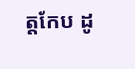ត្តកែប ដូ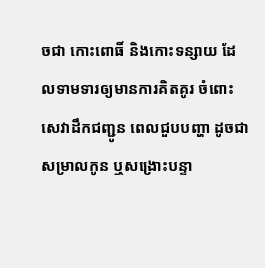ចជា កោះពោធិ៍ និងកោះទន្សាយ ដែលទាមទារឲ្យមានការគិតគូរ ចំពោះសេវាដឹកជញ្ជូន ពេលជួបបញ្ហា ដូចជាសម្រាលកូន ឬសង្រោះបន្ទា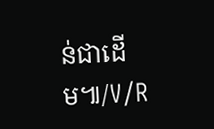ន់ជាដើម៕/V/R